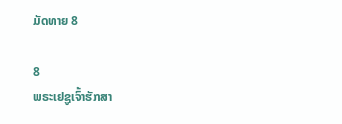ມັດທາຍ 8

8
ພຣະເຢຊູເຈົ້າຮັກສາ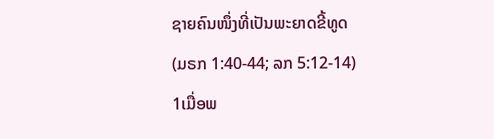ຊາຍຄົນໜຶ່ງທີ່ເປັນພະຍາດຂີ້ທູດ
(ມຣກ 1:40-44; ລກ 5:12-14)
1ເມື່ອພ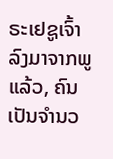ຣະເຢຊູເຈົ້າລົງມາຈາກພູແລ້ວ, ຄົນເປັນຈຳນວ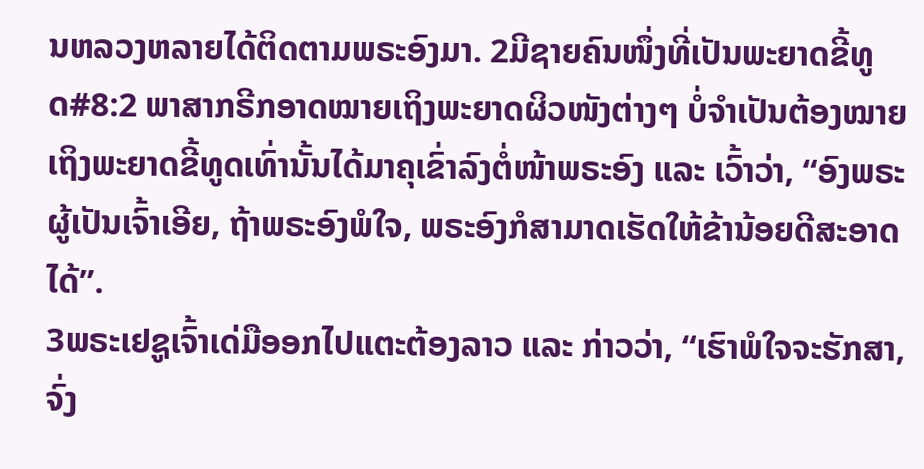ນຫລວງຫລາຍໄດ້ຕິດຕາມພຣະອົງມາ. 2ມີຊາຍຄົນໜຶ່ງທີ່ເປັນພະຍາດຂີ້ທູດ#8:2 ພາສາກຣີກອາດໝາຍເຖິງພະຍາດຜິວໜັງຕ່າງໆ ບໍ່ຈຳເປັນຕ້ອງໝາຍເຖິງພະຍາດຂີ້ທູດເທົ່ານັ້ນໄດ້ມາຄຸເຂົ່າລົງຕໍ່ໜ້າພຣະອົງ ແລະ ເວົ້າວ່າ, “ອົງພຣະຜູ້ເປັນເຈົ້າເອີຍ, ຖ້າພຣະອົງພໍໃຈ, ພຣະອົງກໍສາມາດເຮັດໃຫ້ຂ້ານ້ອຍດີສະອາດໄດ້”.
3ພຣະເຢຊູເຈົ້າເດ່ມືອອກໄປແຕະຕ້ອງລາວ ແລະ ກ່າວວ່າ, “ເຮົາພໍໃຈຈະຮັກສາ, ຈົ່ງ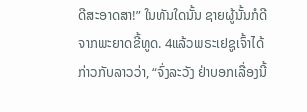ດີສະອາດສາ!” ໃນທັນໃດນັ້ນ ຊາຍຜູ້ນັ້ນກໍດີຈາກພະຍາດຂີ້ທູດ. 4ແລ້ວພຣະເຢຊູເຈົ້າໄດ້ກ່າວກັບລາວວ່າ, “ຈົ່ງລະວັງ ຢ່າບອກເລື່ອງນີ້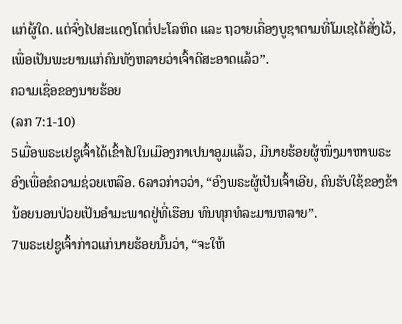ແກ່ຜູ້ໃດ. ແຕ່ຈົ່ງໄປສະແດງໂຕຕໍ່ປະໂລຫິດ ແລະ ຖວາຍເຄື່ອງບູຊາຕາມທີ່ໂມເຊໄດ້ສັ່ງໄວ້, ເພື່ອເປັນພະຍານແກ່ຄົນທັງຫລາຍວ່າເຈົ້າດີສະອາດແລ້ວ”.
ຄວາມເຊື່ອຂອງນາຍຮ້ອຍ
(ລກ 7:1-10)
5ເມື່ອພຣະເຢຊູເຈົ້າໄດ້ເຂົ້າໄປໃນເມືອງກາເປນາອູມແລ້ວ, ມີນາຍຮ້ອຍຜູ້ໜຶ່ງມາຫາພຣະອົງເພື່ອຂໍຄວາມຊ່ວຍເຫລືອ. 6ລາວກ່າວວ່າ, “ອົງພຣະຜູ້ເປັນເຈົ້າເອີຍ, ຄົນຮັບໃຊ້ຂອງຂ້ານ້ອຍນອນປ່ວຍເປັນອຳມະພາດຢູ່ທີ່ເຮືອນ ທົນທຸກທໍລະມານຫລາຍ”.
7ພຣະເຢຊູເຈົ້າກ່າວແກ່ນາຍຮ້ອຍນັ້ນວ່າ, “ຈະໃຫ້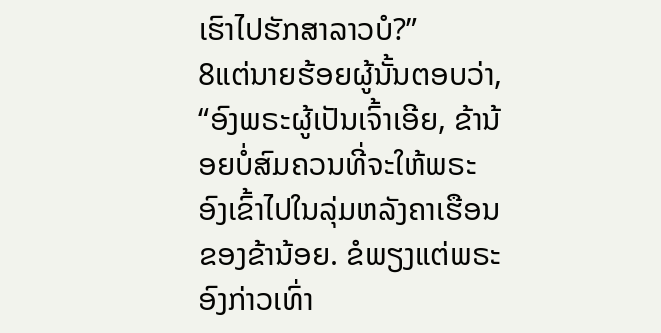ເຮົາໄປຮັກສາລາວບໍ?”
8ແຕ່ນາຍຮ້ອຍຜູ້ນັ້ນຕອບວ່າ, “ອົງພຣະຜູ້ເປັນເຈົ້າເອີຍ, ຂ້ານ້ອຍບໍ່ສົມຄວນທີ່ຈະໃຫ້ພຣະອົງເຂົ້າໄປໃນລຸ່ມຫລັງຄາເຮືອນຂອງຂ້ານ້ອຍ. ຂໍພຽງແຕ່ພຣະອົງກ່າວເທົ່າ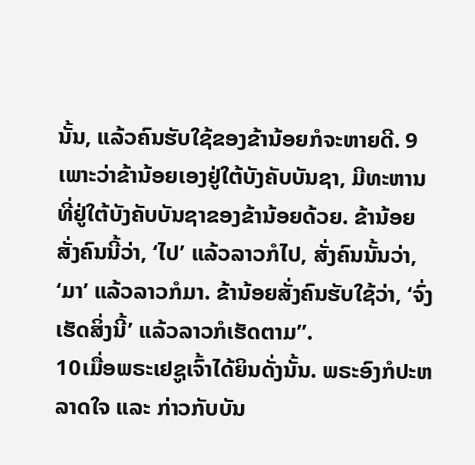ນັ້ນ, ແລ້ວຄົນຮັບໃຊ້ຂອງຂ້ານ້ອຍກໍຈະຫາຍດີ. 9ເພາະວ່າຂ້ານ້ອຍເອງຢູ່ໃຕ້ບັງຄັບບັນຊາ, ມີທະຫານທີ່ຢູ່ໃຕ້ບັງຄັບບັນຊາຂອງຂ້ານ້ອຍດ້ວຍ. ຂ້ານ້ອຍສັ່ງຄົນນີ້ວ່າ, ‘ໄປ’ ແລ້ວລາວກໍໄປ, ສັ່ງຄົນນັ້ນວ່າ, ‘ມາ’ ແລ້ວລາວກໍມາ. ຂ້ານ້ອຍສັ່ງຄົນຮັບໃຊ້ວ່າ, ‘ຈົ່ງເຮັດສິ່ງນີ້’ ແລ້ວລາວກໍເຮັດຕາມ”.
10ເມື່ອພຣະເຢຊູເຈົ້າໄດ້ຍິນດັ່ງນັ້ນ. ພຣະອົງກໍປະຫລາດໃຈ ແລະ ກ່າວກັບບັນ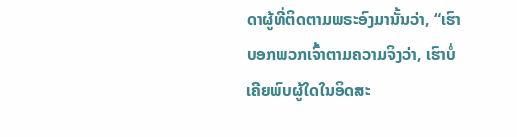ດາຜູ້ທີ່ຕິດຕາມພຣະອົງມານັ້ນວ່າ, “ເຮົາບອກພວກເຈົ້າຕາມຄວາມຈິງວ່າ, ເຮົາບໍ່ເຄີຍພົບຜູ້ໃດໃນອິດສະ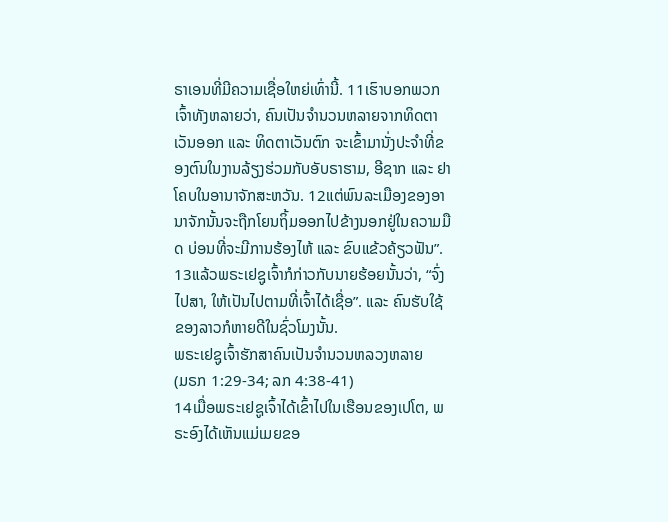ຣາເອນທີ່ມີຄວາມເຊື່ອໃຫຍ່ເທົ່ານີ້. 11ເຮົາບອກພວກເຈົ້າທັງຫລາຍວ່າ, ຄົນເປັນຈຳນວນຫລາຍຈາກທິດຕາເວັນອອກ ແລະ ທິດຕາເວັນຕົກ ຈະເຂົ້າມານັ່ງປະຈຳທີ່ຂອງຕົນໃນງານລ້ຽງຮ່ວມກັບອັບຣາຮາມ, ອີຊາກ ແລະ ຢາໂຄບໃນອານາຈັກສະຫວັນ. 12ແຕ່ພົນລະເມືອງຂອງອານາຈັກນັ້ນຈະຖືກໂຍນຖິ້ມອອກໄປຂ້າງນອກຢູ່ໃນຄວາມມືດ ບ່ອນທີ່ຈະມີການຮ້ອງໄຫ້ ແລະ ຂົບແຂ້ວຄ້ຽວຟັນ”.
13ແລ້ວພຣະເຢຊູເຈົ້າກໍກ່າວກັບນາຍຮ້ອຍນັ້ນວ່າ, “ຈົ່ງໄປສາ, ໃຫ້ເປັນໄປຕາມທີ່ເຈົ້າໄດ້ເຊື່ອ”. ແລະ ຄົນຮັບໃຊ້ຂອງລາວກໍຫາຍດີໃນຊົ່ວໂມງນັ້ນ.
ພຣະເຢຊູເຈົ້າຮັກສາຄົນເປັນຈຳນວນຫລວງຫລາຍ
(ມຣກ 1:29-34; ລກ 4:38-41)
14ເມື່ອພຣະເຢຊູເຈົ້າໄດ້ເຂົ້າໄປໃນເຮືອນຂອງເປໂຕ, ພຣະອົງໄດ້ເຫັນແມ່ເມຍຂອ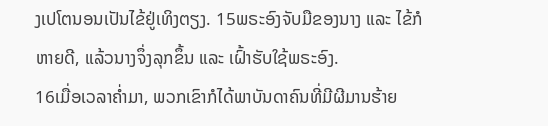ງເປໂຕນອນເປັນໄຂ້ຢູ່ເທິງຕຽງ. 15ພຣະອົງຈັບມືຂອງນາງ ແລະ ໄຂ້ກໍຫາຍດີ, ແລ້ວນາງຈຶ່ງລຸກຂຶ້ນ ແລະ ເຝົ້າຮັບໃຊ້ພຣະອົງ.
16ເມື່ອເວລາຄ່ຳມາ, ພວກເຂົາກໍໄດ້ພາບັນດາຄົນທີ່ມີຜີມານຮ້າຍ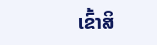ເຂົ້າສິ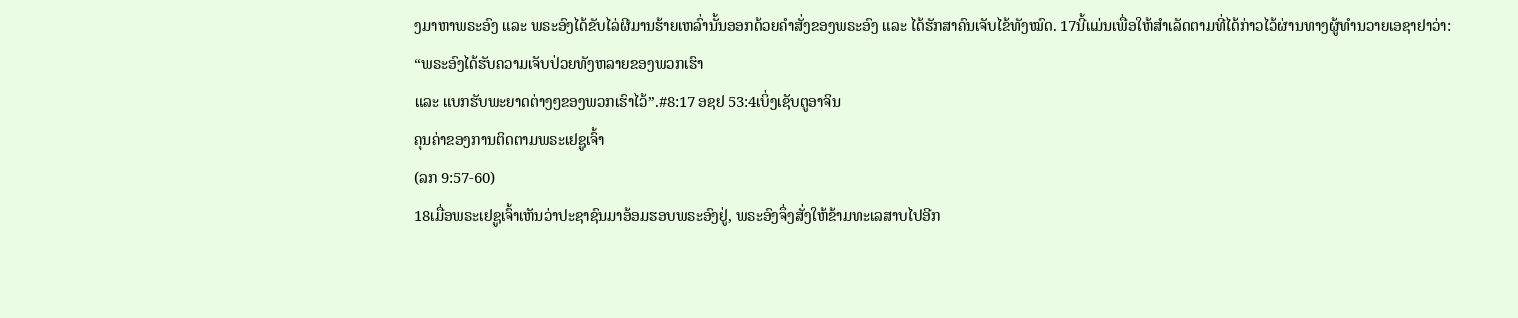ງມາຫາພຣະອົງ ແລະ ພຣະອົງໄດ້ຂັບໄລ່ຜີມານຮ້າຍເຫລົ່ານັ້ນອອກດ້ວຍຄຳສັ່ງຂອງພຣະອົງ ແລະ ໄດ້ຮັກສາຄົນເຈັບໄຂ້ທັງໝົດ. 17ນີ້ແມ່ນເພື່ອໃຫ້ສຳເລັດຕາມທີ່ໄດ້ກ່າວໄວ້ຜ່ານທາງຜູ້ທຳນວາຍເອຊາຢາວ່າ:
“ພຣະອົງໄດ້ຮັບຄວາມເຈັບປ່ວຍທັງຫລາຍຂອງພວກເຮົາ
ແລະ ແບກຮັບພະຍາດຕ່າງໆຂອງພວກເຮົາໄວ້”.#8:17 ອຊຢ 53:4ເບິ່ງເຊັບຕູອາຈິນ
ຄຸນຄ່າຂອງການຕິດຕາມພຣະເຢຊູເຈົ້າ
(ລກ 9:57-60)
18ເມື່ອພຣະເຢຊູເຈົ້າເຫັນວ່າປະຊາຊົນມາອ້ອມຮອບພຣະອົງຢູ່, ພຣະອົງຈຶ່ງສັ່ງໃຫ້ຂ້າມທະເລສາບໄປອີກ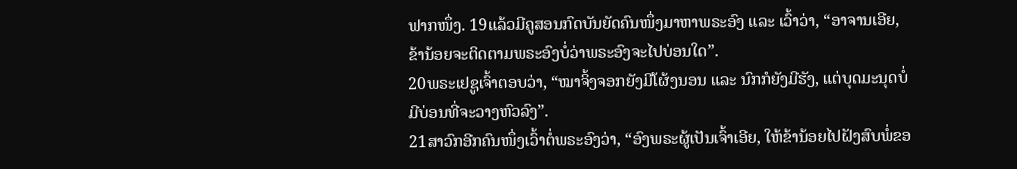ຟາກໜຶ່ງ. 19ແລ້ວມີຄູສອນກົດບັນຍັດຄົນໜຶ່ງມາຫາພຣະອົງ ແລະ ເວົ້າວ່າ, “ອາຈານເອີຍ, ຂ້ານ້ອຍຈະຕິດຕາມພຣະອົງບໍ່ວ່າພຣະອົງຈະໄປບ່ອນໃດ”.
20ພຣະເຢຊູເຈົ້າຕອບວ່າ, “ໝາຈິ້ງຈອກຍັງມີໂຜ້ງນອນ ແລະ ນົກກໍຍັງມີຮັງ, ແຕ່ບຸດມະນຸດບໍ່ມີບ່ອນທີ່ຈະວາງຫົວລົງ”.
21ສາວົກອີກຄົນໜຶ່ງເວົ້າຕໍ່ພຣະອົງວ່າ, “ອົງພຣະຜູ້ເປັນເຈົ້າເອີຍ, ໃຫ້ຂ້ານ້ອຍໄປຝັງສົບພໍ່ຂອ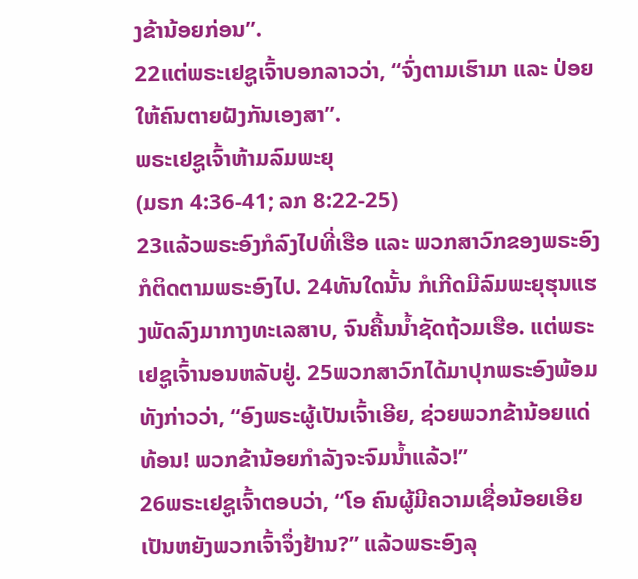ງຂ້ານ້ອຍກ່ອນ”.
22ແຕ່ພຣະເຢຊູເຈົ້າບອກລາວວ່າ, “ຈົ່ງຕາມເຮົາມາ ແລະ ປ່ອຍໃຫ້ຄົນຕາຍຝັງກັນເອງສາ”.
ພຣະເຢຊູເຈົ້າຫ້າມລົມພະຍຸ
(ມຣກ 4:36-41; ລກ 8:22-25)
23ແລ້ວພຣະອົງກໍລົງໄປທີ່ເຮືອ ແລະ ພວກສາວົກຂອງພຣະອົງກໍຕິດຕາມພຣະອົງໄປ. 24ທັນໃດນັ້ນ ກໍເກີດມີລົມພະຍຸຮຸນແຮງພັດລົງມາກາງທະເລສາບ, ຈົນຄື້ນນ້ຳຊັດຖ້ວມເຮືອ. ແຕ່ພຣະເຢຊູເຈົ້ານອນຫລັບຢູ່. 25ພວກສາວົກໄດ້ມາປຸກພຣະອົງພ້ອມທັງກ່າວວ່າ, “ອົງພຣະຜູ້ເປັນເຈົ້າເອີຍ, ຊ່ວຍພວກຂ້ານ້ອຍແດ່ທ້ອນ! ພວກຂ້ານ້ອຍກຳລັງຈະຈົມນໍ້າແລ້ວ!”
26ພຣະເຢຊູເຈົ້າຕອບວ່າ, “ໂອ ຄົນຜູ້ມີຄວາມເຊື່ອນ້ອຍເອີຍ ເປັນຫຍັງພວກເຈົ້າຈຶ່ງຢ້ານ?” ແລ້ວພຣະອົງລຸ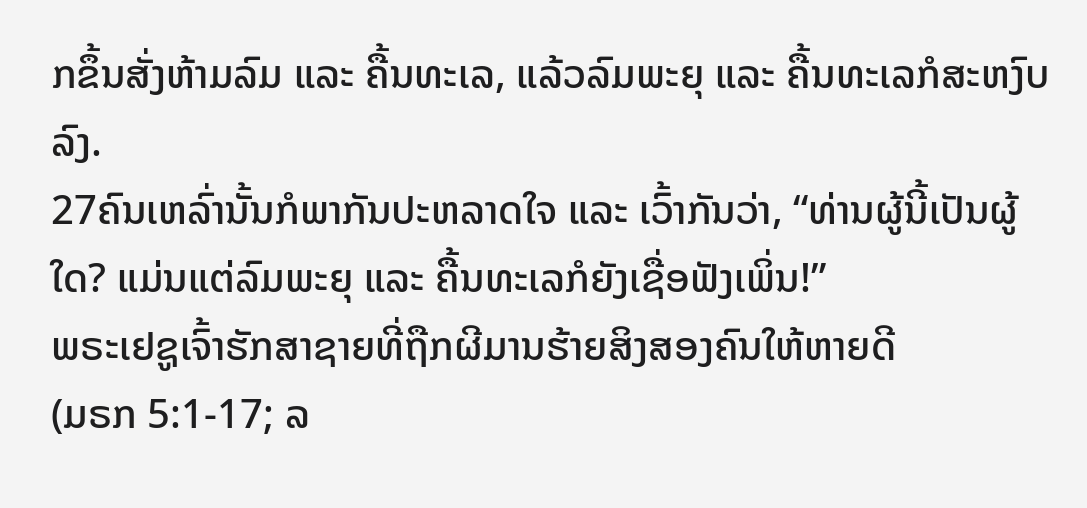ກຂຶ້ນສັ່ງຫ້າມລົມ ແລະ ຄື້ນທະເລ, ແລ້ວລົມພະຍຸ ແລະ ຄື້ນທະເລກໍສະຫງົບລົງ.
27ຄົນເຫລົ່ານັ້ນກໍພາກັນປະຫລາດໃຈ ແລະ ເວົ້າກັນວ່າ, “ທ່ານຜູ້ນີ້ເປັນຜູ້ໃດ? ແມ່ນແຕ່ລົມພະຍຸ ແລະ ຄື້ນທະເລກໍຍັງເຊື່ອຟັງເພິ່ນ!”
ພຣະເຢຊູເຈົ້າຮັກສາຊາຍທີ່ຖືກຜີມານຮ້າຍສິງສອງຄົນໃຫ້ຫາຍດີ
(ມຣກ 5:1-17; ລ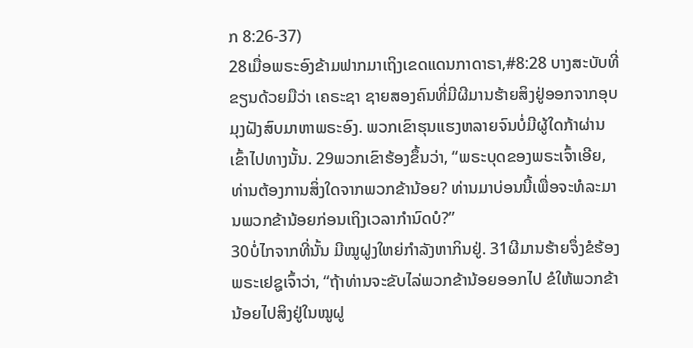ກ 8:26-37)
28ເມື່ອພຣະອົງຂ້າມຟາກມາເຖິງເຂດແດນກາດາຣາ,#8:28 ບາງສະບັບທີ່ຂຽນດ້ວຍມືວ່າ ເຄຣະຊາ ຊາຍສອງຄົນທີ່ມີຜີມານຮ້າຍສິງຢູ່ອອກຈາກອຸບມຸງຝັງສົບມາຫາພຣະອົງ. ພວກເຂົາຮຸນແຮງຫລາຍຈົນບໍ່ມີຜູ້ໃດກ້າຜ່ານເຂົ້າໄປທາງນັ້ນ. 29ພວກເຂົາຮ້ອງຂຶ້ນວ່າ, “ພຣະບຸດຂອງພຣະເຈົ້າເອີຍ, ທ່ານຕ້ອງການສິ່ງໃດຈາກພວກຂ້ານ້ອຍ? ທ່ານມາບ່ອນນີ້ເພື່ອຈະທໍລະມານພວກຂ້ານ້ອຍກ່ອນເຖິງເວລາກຳນົດບໍ?”
30ບໍ່ໄກຈາກທີ່ນັ້ນ ມີໝູຝູງໃຫຍ່ກຳລັງຫາກິນຢູ່. 31ຜີມານຮ້າຍຈຶ່ງຂໍຮ້ອງພຣະເຢຊູເຈົ້າວ່າ, “ຖ້າທ່ານຈະຂັບໄລ່ພວກຂ້ານ້ອຍອອກໄປ ຂໍໃຫ້ພວກຂ້ານ້ອຍໄປສິງຢູ່ໃນໝູຝູ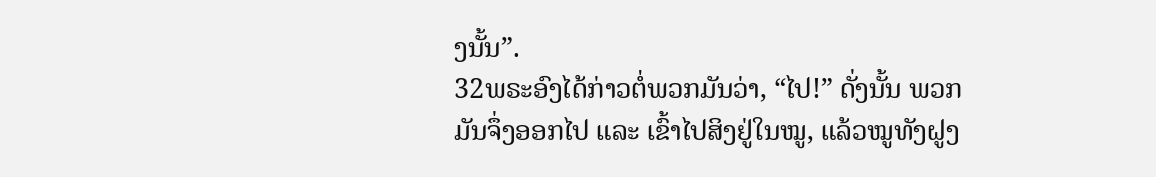ງນັ້ນ”.
32ພຣະອົງໄດ້ກ່າວຕໍ່ພວກມັນວ່າ, “ໄປ!” ດັ່ງນັ້ນ ພວກມັນຈຶ່ງອອກໄປ ແລະ ເຂົ້າໄປສິງຢູ່ໃນໝູ, ແລ້ວໝູທັງຝູງ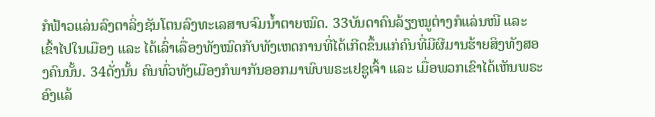ກໍຟ້າວແລ່ນລົງຕາລິ່ງຊັນໂຕນລົງທະເລສາບຈົມນ້ຳຕາຍໝົດ. 33ບັນດາຄົນລ້ຽງໝູຕ່າງກໍແລ່ນໜີ ແລະ ເຂົ້າໄປໃນເມືອງ ແລະ ໄດ້ເລົ່າເລື່ອງທັງໝົດກັບທັງເຫດການທີ່ໄດ້ເກີດຂຶ້ນແກ່ຄົນທີ່ມີຜີມານຮ້າຍສິງທັງສອງຄົນນັ້ນ. 34ດັ່ງນັ້ນ ຄົນທົ່ວທັງເມືອງກໍພາກັນອອກມາພົບພຣະເຢຊູເຈົ້າ ແລະ ເມື່ອພວກເຂົາໄດ້ເຫັນພຣະອົງແລ້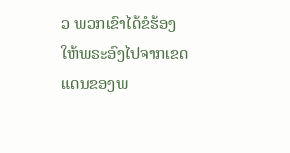ວ ພວກເຂົາໄດ້ຂໍຮ້ອງໃຫ້ພຣະອົງໄປຈາກເຂດແດນຂອງພ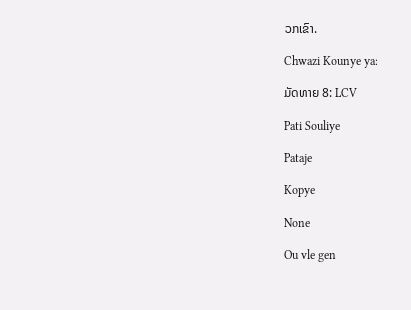ວກເຂົາ.

Chwazi Kounye ya:

ມັດທາຍ 8: LCV

Pati Souliye

Pataje

Kopye

None

Ou vle gen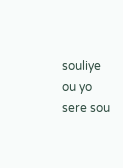souliye ou yo sere sou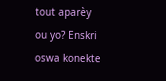tout aparèy ou yo? Enskri oswa konekte